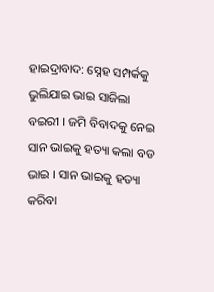ହାଇଦ୍ରାବାଦ: ସ୍ନେହ ସମ୍ପର୍କକୁ ଭୁଲିଯାଇ ଭାଇ ସାଜିଲା ବଇରୀ । ଜମି ବିବାଦକୁ ନେଇ ସାନ ଭାଇକୁ ହତ୍ୟା କଲା ବଡ ଭାଇ । ସାନ ଭାଇକୁ ହତ୍ୟା କରିବା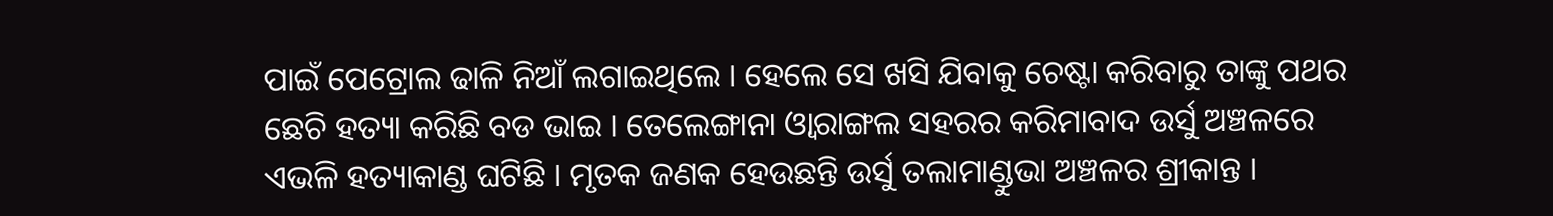ପାଇଁ ପେଟ୍ରୋଲ ଢାଳି ନିଆଁ ଲଗାଇଥିଲେ । ହେଲେ ସେ ଖସି ଯିବାକୁ ଚେଷ୍ଟା କରିବାରୁ ତାଙ୍କୁ ପଥର ଛେଚି ହତ୍ୟା କରିଛି ବଡ ଭାଇ । ତେଲେଙ୍ଗାନା ଓ୍ବାରାଙ୍ଗଲ ସହରର କରିମାବାଦ ଉର୍ସୁ ଅଞ୍ଚଳରେ ଏଭଳି ହତ୍ୟାକାଣ୍ଡ ଘଟିଛି । ମୃତକ ଜଣକ ହେଉଛନ୍ତି ଉର୍ସୁ ତଲାମାଣ୍ଡୁଭା ଅଞ୍ଚଳର ଶ୍ରୀକାନ୍ତ ।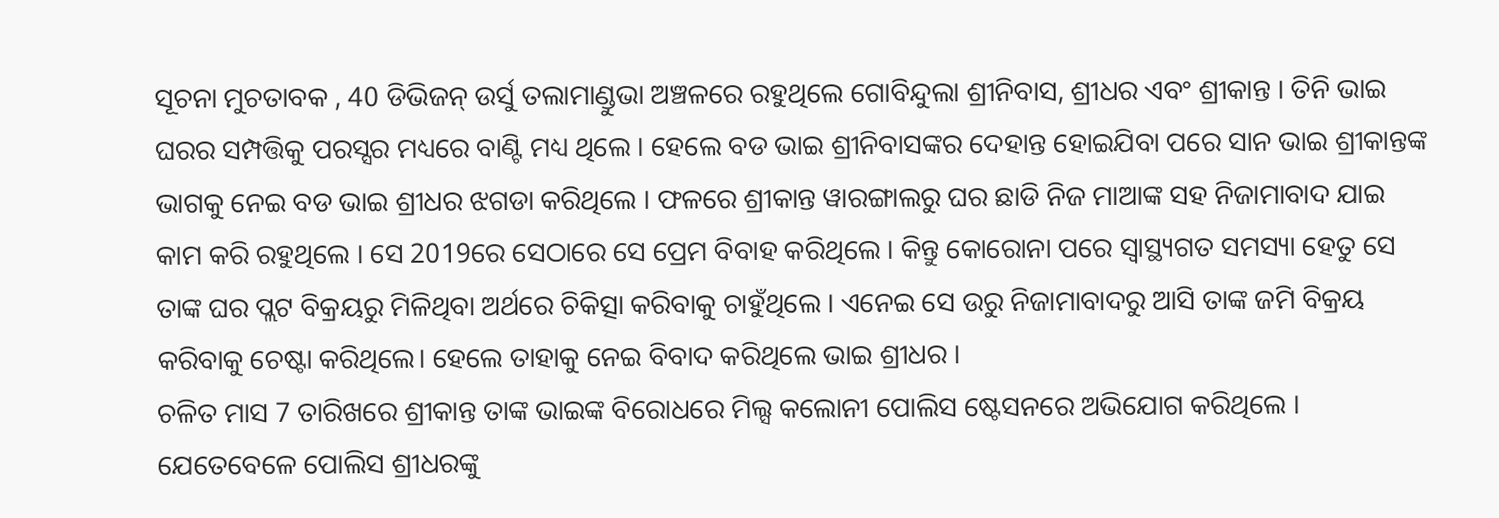ସୂଚନା ମୁଚତାବକ , 40 ଡିଭିଜନ୍ ଉର୍ସୁ ତଲାମାଣ୍ଡୁଭା ଅଞ୍ଚଳରେ ରହୁଥିଲେ ଗୋବିନ୍ଦୁଲା ଶ୍ରୀନିବାସ, ଶ୍ରୀଧର ଏବଂ ଶ୍ରୀକାନ୍ତ । ତିନି ଭାଇ ଘରର ସମ୍ପତ୍ତିକୁ ପରସ୍ସର ମଧ୍ୟରେ ବାଣ୍ଟି ମଧ୍ୟ ଥିଲେ । ହେଲେ ବଡ ଭାଇ ଶ୍ରୀନିବାସଙ୍କର ଦେହାନ୍ତ ହୋଇଯିବା ପରେ ସାନ ଭାଇ ଶ୍ରୀକାନ୍ତଙ୍କ ଭାଗକୁ ନେଇ ବଡ ଭାଇ ଶ୍ରୀଧର ଝଗଡା କରିଥିଲେ । ଫଳରେ ଶ୍ରୀକାନ୍ତ ୱାରଙ୍ଗାଲରୁ ଘର ଛାଡି ନିଜ ମାଆଙ୍କ ସହ ନିଜାମାବାଦ ଯାଇ କାମ କରି ରହୁଥିଲେ । ସେ 2019ରେ ସେଠାରେ ସେ ପ୍ରେମ ବିବାହ କରିଥିଲେ । କିନ୍ତୁ କୋରୋନା ପରେ ସ୍ୱାସ୍ଥ୍ୟଗତ ସମସ୍ୟା ହେତୁ ସେ ତାଙ୍କ ଘର ପ୍ଲଟ ବିକ୍ରୟରୁ ମିଳିଥିବା ଅର୍ଥରେ ଚିକିତ୍ସା କରିବାକୁ ଚାହୁଁଥିଲେ । ଏନେଇ ସେ ଉରୁ ନିଜାମାବାଦରୁ ଆସି ତାଙ୍କ ଜମି ବିକ୍ରୟ କରିବାକୁ ଚେଷ୍ଟା କରିଥିଲେ। ହେଲେ ତାହାକୁ ନେଇ ବିବାଦ କରିଥିଲେ ଭାଇ ଶ୍ରୀଧର ।
ଚଳିତ ମାସ 7 ତାରିଖରେ ଶ୍ରୀକାନ୍ତ ତାଙ୍କ ଭାଇଙ୍କ ବିରୋଧରେ ମିଲ୍ସ କଲୋନୀ ପୋଲିସ ଷ୍ଟେସନରେ ଅଭିଯୋଗ କରିଥିଲେ । ଯେତେବେଳେ ପୋଲିସ ଶ୍ରୀଧରଙ୍କୁ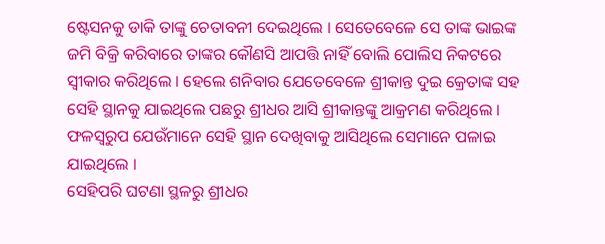ଷ୍ଟେସନକୁ ଡାକି ତାଙ୍କୁ ଚେତାବନୀ ଦେଇଥିଲେ । ସେତେବେଳେ ସେ ତାଙ୍କ ଭାଇଙ୍କ ଜମି ବିକ୍ରି କରିବାରେ ତାଙ୍କର କୌଣସି ଆପତ୍ତି ନାହିଁ ବୋଲି ପୋଲିସ ନିକଟରେ ସ୍ୱୀକାର କରିଥିଲେ । ହେଲେ ଶନିବାର ଯେତେବେଳେ ଶ୍ରୀକାନ୍ତ ଦୁଇ କ୍ରେତାଙ୍କ ସହ ସେହି ସ୍ଥାନକୁ ଯାଇଥିଲେ ପଛରୁ ଶ୍ରୀଧର ଆସି ଶ୍ରୀକାନ୍ତଙ୍କୁ ଆକ୍ରମଣ କରିଥିଲେ । ଫଳସ୍ବରୁପ ଯେଉଁମାନେ ସେହି ସ୍ଥାନ ଦେଖିବାକୁ ଆସିଥିଲେ ସେମାନେ ପଳାଇ ଯାଇଥିଲେ ।
ସେହିପରି ଘଟଣା ସ୍ଥଳରୁ ଶ୍ରୀଧର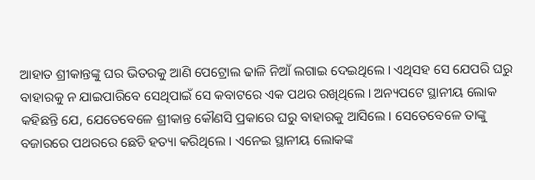ଆହାତ ଶ୍ରୀକାନ୍ତଙ୍କୁ ଘର ଭିତରକୁ ଆଣି ପେଟ୍ରୋଲ ଢାଳି ନିଆଁ ଲଗାଇ ଦେଇଥିଲେ । ଏଥିସହ ସେ ଯେପରି ଘରୁ ବାହାରକୁ ନ ଯାଇପାରିବେ ସେଥିପାଇଁ ସେ କବାଟରେ ଏକ ପଥର ରଖିଥିଲେ। ଅନ୍ୟପଟେ ସ୍ଥାନୀୟ ଲୋକ କହିଛନ୍ତି ଯେ, ଯେତେବେଳେ ଶ୍ରୀକାନ୍ତ କୌଣସି ପ୍ରକାରେ ଘରୁ ବାହାରକୁ ଆସିଲେ । ସେତେବେଳେ ତାଙ୍କୁ ବଜାରରେ ପଥରରେ ଛେଚି ହତ୍ୟା କରିଥିଲେ । ଏନେଇ ସ୍ଥାନୀୟ ଲୋକଙ୍କ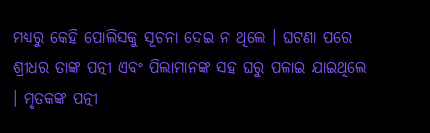ମଧ୍ୟରୁ କେହି ପୋଲିସକୁ ସୂଚନା ଦେଇ ନ ଥିଲେ । ଘଟଣା ପରେ ଶ୍ରୀଧର ତାଙ୍କ ପତ୍ନୀ ଏବଂ ପିଲାମାନଙ୍କ ସହ ଘରୁ ପଳାଇ ଯାଇଥିଲେ । ମୃତକଙ୍କ ପତ୍ନୀ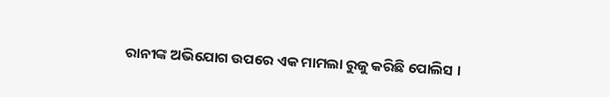ରାନୀଙ୍କ ଅଭିଯୋଗ ଉପରେ ଏକ ମାମଲା ରୁଜୁ କରିଛି ପୋଲିସ ।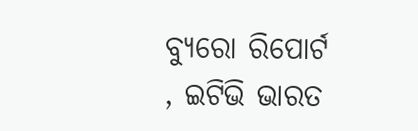ବ୍ୟୁରୋ ରିପୋର୍ଟ , ଇଟିଭି ଭାରତ